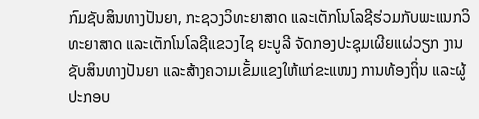ກົມຊັບສິນທາງປັນຍາ, ກະຊວງວິທະຍາສາດ ແລະເຕັກໂນໂລຊີຮ່ວມກັບພະແນກວິທະຍາສາດ ແລະເຕັກໂນໂລຊີແຂວງໄຊ ຍະບູລີ ຈັດກອງປະຊຸມເຜີຍແຜ່ວຽກ ງານຊັບສິນທາງປັນຍາ ແລະສ້າງຄວາມເຂັ້ມແຂງໃຫ້ແກ່ຂະແໜງ ການທ້ອງຖິ່ນ ແລະຜູ້ປະກອບ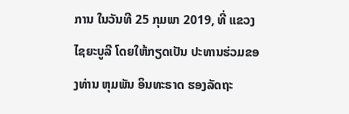ການ ໃນວັນທີ 25 ກຸມພາ 2019, ທີ່ ແຂວງໄຊຍະບູລີ ໂດຍໃຫ້ກຽດເປັນ ປະທານຮ່ວມຂອງທ່ານ ຫຸມພັນ ອິນທະຣາດ ຮອງລັດຖະ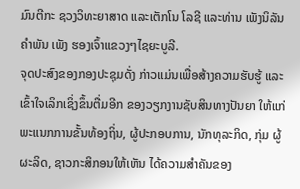ມົນຕີກະ ຊວງວິທະຍາສາດ ແລະເຕັກໂນ ໂລຊີ ແລະທ່ານ ເພັງນິລັນ ຄຳພັນ ເພັງ ຮອງເຈົ້າແຂວງໆໄຊຍະບູລີ.
ຈຸດປະສົງຂອງກອງປະຊຸມດັ່ງ ກ່າວແມ່ນເພື່ອສ້າງຄວາມຮັບຮູ້ ແລະເຂົ້າໃຈເລິກເຊິ່ງຂຶ້ນຕື່ມອີກ ຂອງວຽກງານຊັບສິນທາງປັນຍາ ໃຫ້ແກ່ພະແນກການຂັ້ນທ້ອງຖິ່ນ, ຜູ້ປະກອບການ, ນັກທຸລະກິດ, ກຸ່ມ ຜູ້ຜະລິດ, ຊາວກະສິກອນໃຫ້ເຫັນ ໄດ້ຄວາມສໍາຄັນຂອງ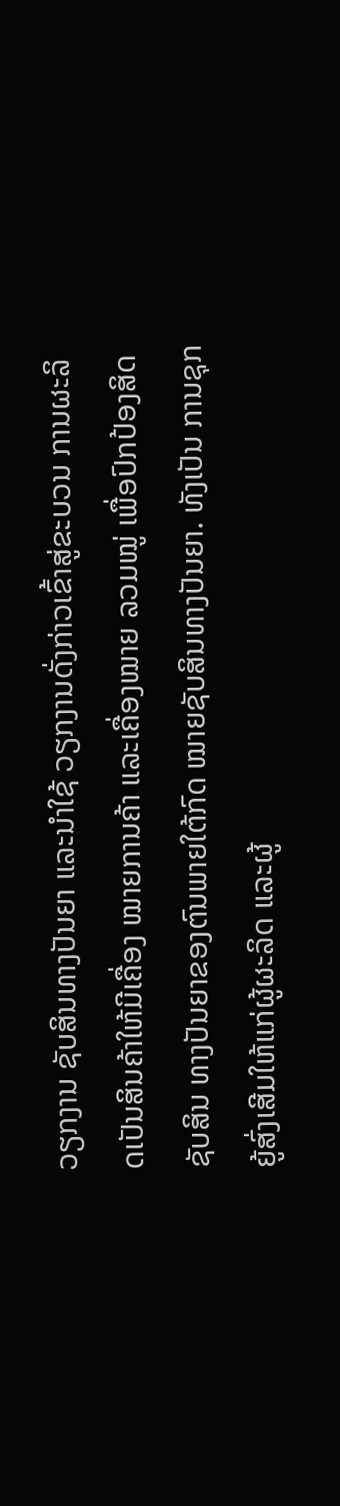ວຽກງານ ຊັບສິນທາງປັນຍາ ແລະນໍາໃຊ້ ວຽກງານດັ່ງກ່າວເຂົ້າສູ່ຂະບວນ ການຜະລິດເປັນສິນຄ້າໃຫ້ມີເຄື່ອງ ໝາຍການຄ້າ ແລະເຄື່ອງໝາຍ ລວມໝູ່ ເພື່ອປົກປ້ອງສິດຊັບສິນ ທາງປັນຍາຂອງຕົນພາຍໃຕ້ກົດ ໝາຍຊັບສິນທາງປັນຍາ. ທັງເປັນ ການຊຸກຍູ້ສົ່ງເສີມໃຫ້ແກ່ຜູ້ຜະລິດ ແລະຜູ້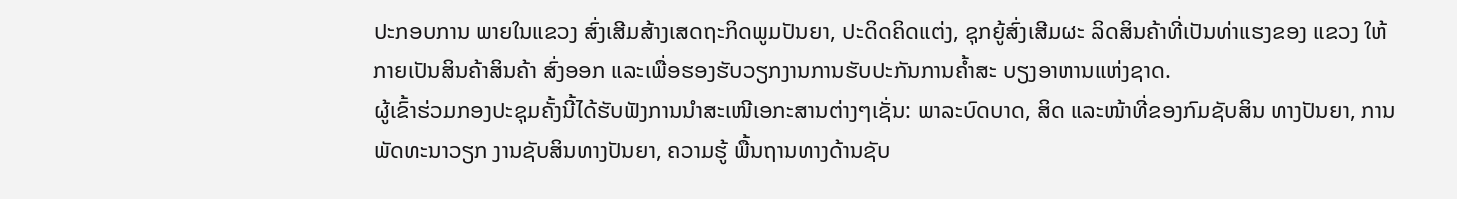ປະກອບການ ພາຍໃນແຂວງ ສົ່ງເສີມສ້າງເສດຖະກິດພູມປັນຍາ, ປະດິດຄິດແຕ່ງ, ຊຸກຍູ້ສົ່ງເສີມຜະ ລິດສິນຄ້າທີ່ເປັນທ່າແຮງຂອງ ແຂວງ ໃຫ້ກາຍເປັນສິນຄ້າສິນຄ້າ ສົ່ງອອກ ແລະເພື່ອຮອງຮັບວຽກງານການຮັບປະກັນການຄໍ້າສະ ບຽງອາຫານແຫ່ງຊາດ.
ຜູ້ເຂົ້າຮ່ວມກອງປະຊຸມຄັ້ງນີ້ໄດ້ຮັບຟັງການນຳສະເໜີເອກະສານຕ່າງໆເຊັ່ນ: ພາລະບົດບາດ, ສິດ ແລະໜ້າທີ່ຂອງກົມຊັບສິນ ທາງປັນຍາ, ການພັດທະນາວຽກ ງານຊັບສິນທາງປັນຍາ, ຄວາມຮູ້ ພື້ນຖານທາງດ້ານຊັບ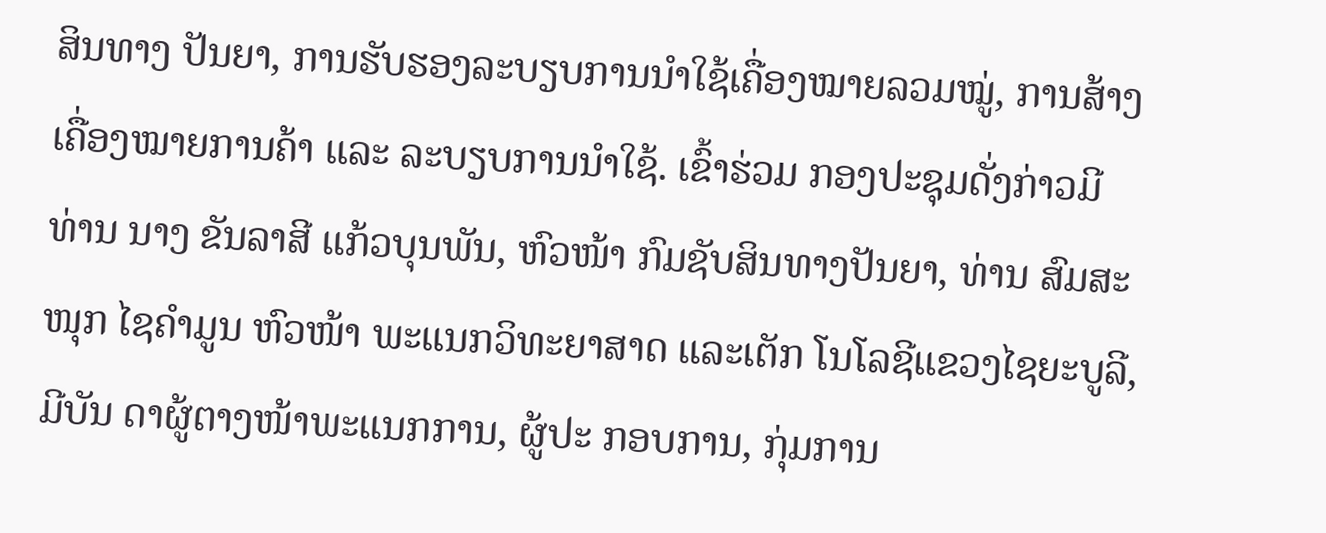ສິນທາງ ປັນຍາ, ການຮັບຮອງລະບຽບການນຳໃຊ້ເຄື່ອງໝາຍລວມໝູ່, ການສ້າງເຄື່ອງໝາຍການຄ້າ ແລະ ລະບຽບການນຳໃຊ້. ເຂົ້າຮ່ວມ ກອງປະຊຸມດັ່ງກ່າວມີ ທ່ານ ນາງ ຂັນລາສີ ແກ້ວບຸນພັນ, ຫົວໜ້າ ກົມຊັບສິນທາງປັນຍາ, ທ່ານ ສົມສະໜຸກ ໄຊຄຳມູນ ຫົວໜ້າ ພະແນກວິທະຍາສາດ ແລະເຕັກ ໂນໂລຊີແຂວງໄຊຍະບູລີ, ມີບັນ ດາຜູ້ຕາງໜ້າພະແນກການ, ຜູ້ປະ ກອບການ, ກຸ່ມການ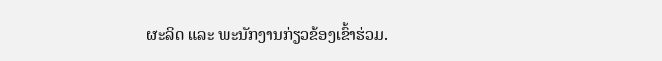ຜະລິດ ແລະ ພະນັກງານກ່ຽວຂ້ອງເຂົ້າຮ່ວມ.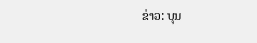ຂ່າວ: ບຸນ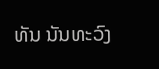ທັນ ນັນທະວົງ